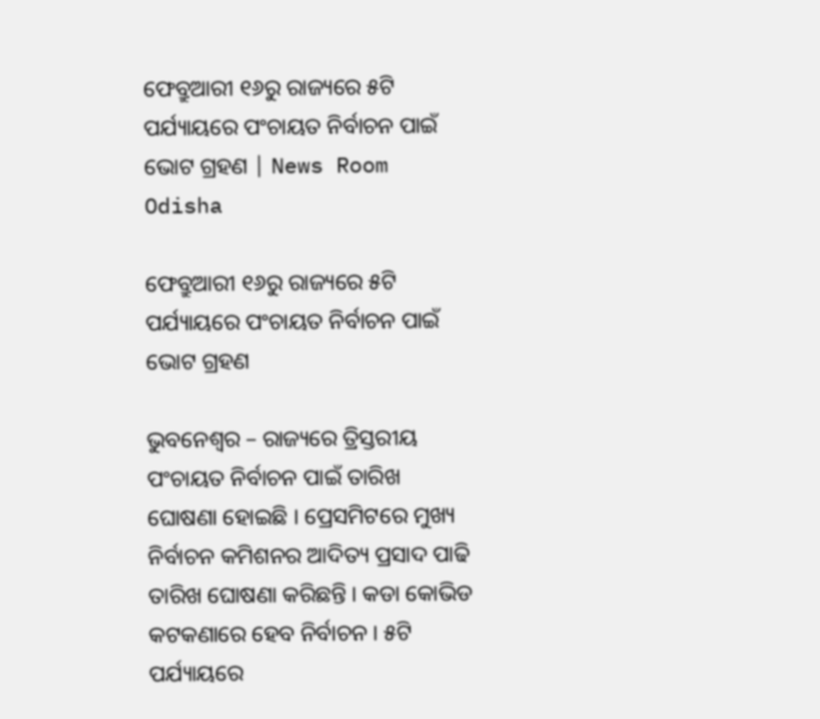ଫେବ୍ରୁଆରୀ ୧୬ରୁ ରାଜ୍ୟରେ ୫ଟି ପର୍ଯ୍ୟାୟରେ ପଂଚାୟତ ନିର୍ବାଚନ ପାଇଁ ଭୋଟ ଗ୍ରହଣ | News Room Odisha

ଫେବ୍ରୁଆରୀ ୧୬ରୁ ରାଜ୍ୟରେ ୫ଟି ପର୍ଯ୍ୟାୟରେ ପଂଚାୟତ ନିର୍ବାଚନ ପାଇଁ ଭୋଟ ଗ୍ରହଣ

ଭୁବନେଶ୍ୱର – ରାଜ୍ୟରେ ତ୍ରିସ୍ତରୀୟ ପଂଚାୟତ ନିର୍ବାଚନ ପାଇଁ ତାରିଖ ଘୋଷଣା ହୋଇଛି । ପ୍ରେସମିଟରେ ମୁଖ୍ୟ ନିର୍ବାଚନ କମିଶନର ଆଦିତ୍ୟ ପ୍ରସାଦ ପାଢି ତାରିଖ ଘୋଷଣା କରିଛନ୍ତି । କଡା କୋଭିଡ କଟକଣାରେ ହେବ ନିର୍ବାଚନ । ୫ଟି ପର୍ଯ୍ୟାୟରେ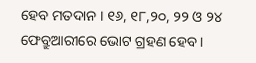ହେବ ମତଦାନ । ୧୬, ୧୮,୨୦, ୨୨ ଓ ୨୪ ଫେବ୍ରୁଆରୀରେ ଭୋଟ ଗ୍ରହଣ ହେବ ।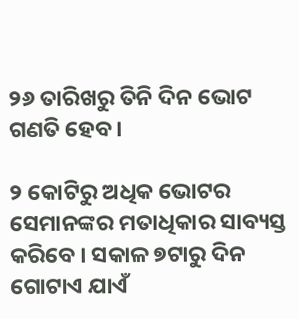୨୬ ତାରିଖରୁ ତିନି ଦିନ ଭୋଟ ଗଣତି ହେବ ।

୨ କୋଟିରୁ ଅଧିକ ଭୋଟର ସେମାନଙ୍କର ମତାଧିକାର ସାବ୍ୟସ୍ତ କରିବେ । ସକାଳ ୭ଟାରୁ ଦିନ ଗୋଟାଏ ଯାଏଁ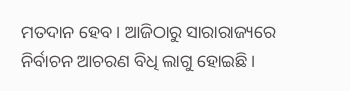ମତଦାନ ହେବ । ଆଜିଠାରୁ ସାରାରାଜ୍ୟରେ ନିର୍ବାଚନ ଆଚରଣ ବିଧି ଲାଗୁ ହୋଇଛି ।